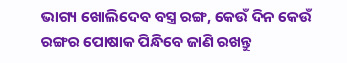ଭାଗ୍ୟ ଖୋଲିଦେବ ବସ୍ତ୍ର ରଙ୍ଗ, କେଉଁ ଦିନ କେଉଁ ରଙ୍ଗର ପୋଷାକ ପିନ୍ଧିବେ ଜାଣି ରଖନ୍ତୁ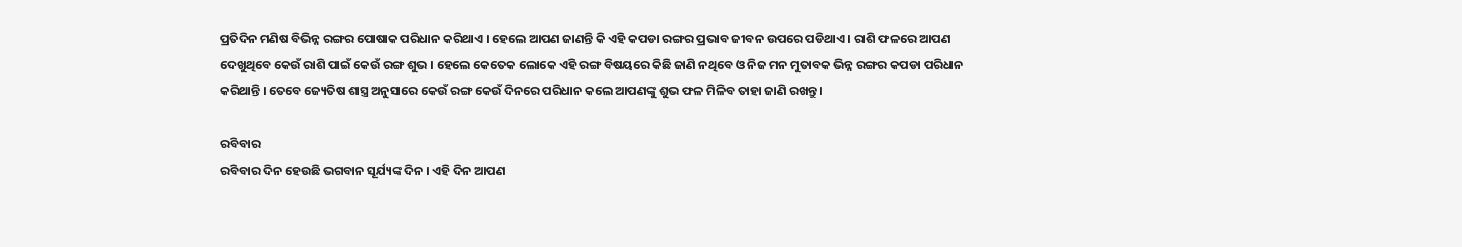ପ୍ରତିଦିନ ମଣିଷ ବିଭିନ୍ନ ରଙ୍ଗର ପୋଷାକ ପରିଧାନ କରିଥାଏ । ହେଲେ ଆପଣ ଜାଣନ୍ତି କି ଏହି କପଡା ରଙ୍ଗର ପ୍ରଭାବ ଜୀବନ ଉପରେ ପଡିଥାଏ । ରାଶି ଫଳରେ ଆପଣ ଦେଖୁଥିବେ କେଉଁ ରାଶି ପାଇଁ କେଉଁ ରଙ୍ଗ ଶୁଭ । ହେଲେ କେତେକ ଲୋକେ ଏହି ରଙ୍ଗ ବିଷୟରେ କିଛି ଜାଣି ନଥିବେ ଓ ନିଜ ମନ ମୁତାବକ ଭିନ୍ନ ରଙ୍ଗର କପଡା ପରିଧାନ କରିଥାନ୍ତି । ତେବେ ଜ୍ୟେତିଷ ଶାସ୍ତ୍ର ଅନୁସାରେ କେଉଁ ରଙ୍ଗ କେଉଁ ଦିନରେ ପରିଧାନ କଲେ ଆପଣଙ୍କୁ ଶୁଭ ଫଳ ମିଳିବ ତାହା ଜାଣି ରଖନ୍ତୁ ।

ରବିବାର
ରବିବାର ଦିନ ହେଉଛି ଭଗବାନ ସୂର୍ଯ୍ୟଙ୍କ ଦିନ । ଏହି ଦିନ ଆପଣ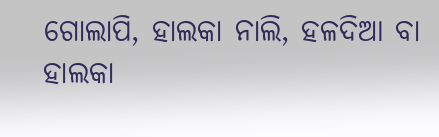ଗୋଲାପି, ହାଲକା ନାଲି, ହଳଦିଆ ବା ହାଲକା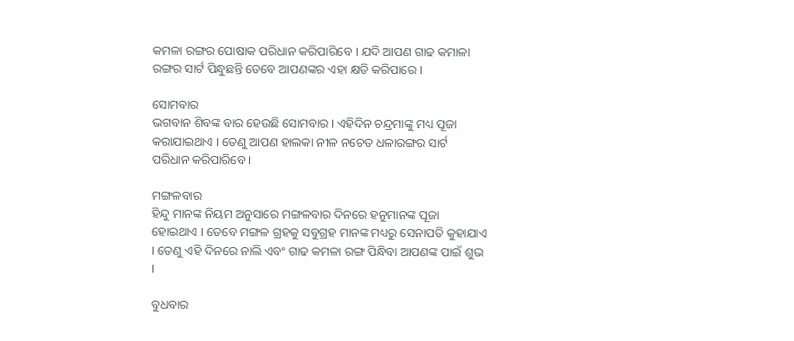କମଳା ରଙ୍ଗର ପୋଷାକ ପରିଧାନ କରିପାରିବେ । ଯଦି ଆପଣ ଗାଢ କମାଳା ରଙ୍ଗର ସାର୍ଟ ପିନ୍ଧୁଛନ୍ତି ତେବେ ଆପଣଙ୍କର ଏହା କ୍ଷତି କରିପାରେ ।

ସୋମବାର
ଭଗବାନ ଶିବଙ୍କ ବାର ହେଉଛି ସୋମବାର । ଏହିଦିନ ଚନ୍ଦ୍ରମାଙ୍କୁ ମଧ୍ୟ ପୂଜା କରାଯାଇଥାଏ । ତେଣୁ ଆପଣ ହାଲକା ନୀଳ ନଚେତ ଧଳାରଙ୍ଗର ସାର୍ଟ ପରିଧାନ କରିପାରିବେ ।

ମଙ୍ଗଳବାର
ହିନ୍ଦୁ ମାନଙ୍କ ନିୟମ ଅନୁସାରେ ମଙ୍ଗଳବାର ଦିନରେ ହନୁମାନଙ୍କ ପୂଜା ହୋଇଥାଏ । ତେବେ ମଙ୍ଗଳ ଗ୍ରହକୁ ସବୁଗ୍ରହ ମାନଙ୍କ ମଧ୍ୟରୁ ସେନାପତି କୁହାଯାଏ । ତେଣୁ ଏହି ଦିନରେ ନାଲି ଏବଂ ଗାଢ କମଳା ରଙ୍ଗ ପିନ୍ଧିବା ଆପଣଙ୍କ ପାଇଁ ଶୁଭ ।

ବୁଧବାର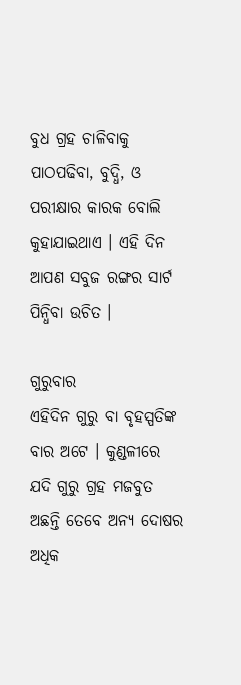ବୁଧ ଗ୍ରହ ଚାଳିବାକୁ ପାଠପଢିବା, ବୁଦ୍ଧି, ଓ ପରୀକ୍ଷାର କାରକ ବୋଲି କୁହାଯାଇଥାଏ । ଏହି ଦିନ ଆପଣ ସବୁଜ ରଙ୍ଗର ସାର୍ଟ ପିନ୍ଧିବା ଉଚିତ ।

ଗୁରୁବାର
ଏହିଦିନ ଗୁରୁ ବା ବୃହସ୍ପତିଙ୍କ ବାର ଅଟେ । କୁଣ୍ଡଳୀରେ ଯଦି ଗୁରୁ ଗ୍ରହ ମଜବୁତ ଅଛନ୍ତି ତେବେ ଅନ୍ୟ ଦୋଷର ଅଧିକ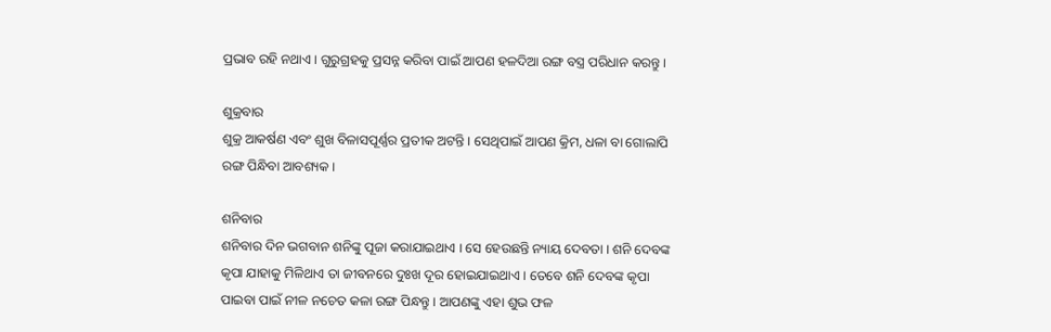ପ୍ରଭାବ ରହି ନଥାଏ । ଗୁରୁଗ୍ରହକୁ ପ୍ରସନ୍ନ କରିବା ପାଇଁ ଆପଣ ହଳଦିଆ ରଙ୍ଗ ବସ୍ତ୍ର ପରିଧାନ କରନ୍ତୁ ।

ଶୁକ୍ରବାର
ଶୁକ୍ର ଆକର୍ଷଣ ଏବଂ ଶୁଖ ବିଳାସପୂର୍ଣ୍ଣର ପ୍ରତୀକ ଅଟନ୍ତି । ସେଥିପାଇଁ ଆପଣ କ୍ରିମ, ଧଳା ବା ଗୋଲାପି ରଙ୍ଗ ପିନ୍ଧିବା ଆବଶ୍ୟକ ।

ଶନିବାର
ଶନିବାର ଦିନ ଭଗବାନ ଶନିଙ୍କୁ ପୂଜା କରାଯାଇଥାଏ । ସେ ହେଉଛନ୍ତି ନ୍ୟାୟ ଦେବତା । ଶନି ଦେବଙ୍କ କୃପା ଯାହାକୁ ମିଳିଥାଏ ତା ଜୀବନରେ ଦୁଃଖ ଦୂର ହୋଇଯାଇଥାଏ । ତେବେ ଶନି ଦେବଙ୍କ କୃପା ପାଇବା ପାଇଁ ନୀଳ ନଚେତ କଳା ରଙ୍ଗ ପିନ୍ଧନ୍ତୁ । ଆପଣଙ୍କୁ ଏହା ଶୁଭ ଫଳ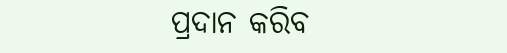ପ୍ରଦାନ କରିବ